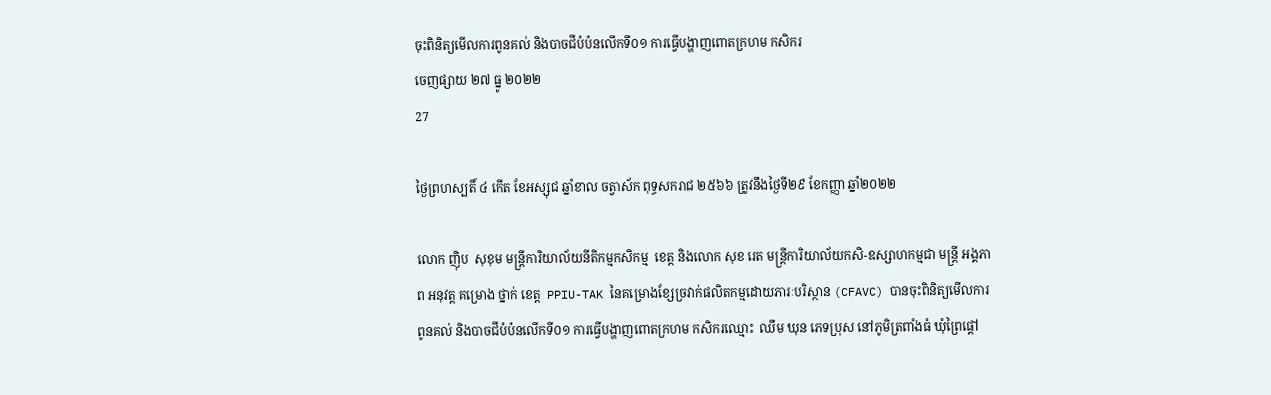ចុះពិនិត្យមើលការពូនគល់ និងបាចជីបំប៉នលើកទី០១ ការធ្វេីបង្ហាញពោតក្រហម កសិករ
ចេញផ្សាយ ២៧ ធ្នូ ២០២២
27

ថ្ងៃព្រហស្បតិ៍ ៤ កើត ខែអស្សុជ ឆ្នាំខាល ចត្វាស័ក ពុទ្ធសករាជ ២៥៦៦ ត្រូវនឹងថ្ងៃទី២៩ ខែកញ្ញា ឆ្នាំ២០២២

លោក ញ៉ិប  សុខុម មន្ត្រីការិយាល័យនីតិកម្មកសិកម្ម  ខេត្ត និងលោក សុខ រេត មន្រ្តីការិយាល័យកសិ-ឧស្សាហកម្មជា មន្រ្តី អង្គភាព អនុវត្ត គម្រោង ថ្នាក់ ខេត្ត  PPIU-TAK នៃគម្រោងខ្សែច្រវាក់ផលិតកម្មដោយភារៈបរិស្ថាន (CFAVC) បានចុះពិនិត្យមើលការពូនគល់ និងបាចជីបំប៉នលើកទី០១ ការធ្វេីបង្ហាញពោតក្រហម កសិករឈ្មោះ  ឈឹម ឃុន ភេទប្រុស នៅភូមិត្រពាំងធំ ឃុំព្រៃផ្តៅ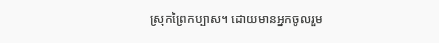ស្រុកព្រៃកប្បាស។ ដោយមានអ្នកចូលរួម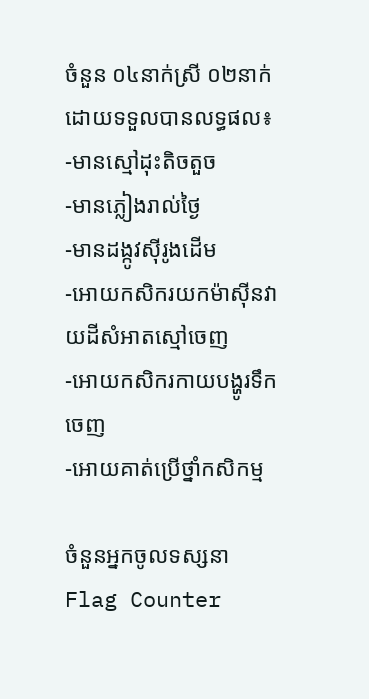ចំនួន ០៤នាក់ស្រី ០២នាក់ ដោយទទួលបានលទ្ធផល៖
-មានស្មៅដុះតិចតួច
-មានភ្លៀងរាល់ថ្ងៃ
-មានដង្កូវសុីរូងដើម
-អោយកសិករយកម៉ាសុីនវាយដីសំអាតស្មៅចេញ
-អោយកសិករកាយបង្ហូរទឹកចេញ
-អោយគាត់ប្រើថ្នាំកសិកម្ម

ចំនួនអ្នកចូលទស្សនា
Flag Counter